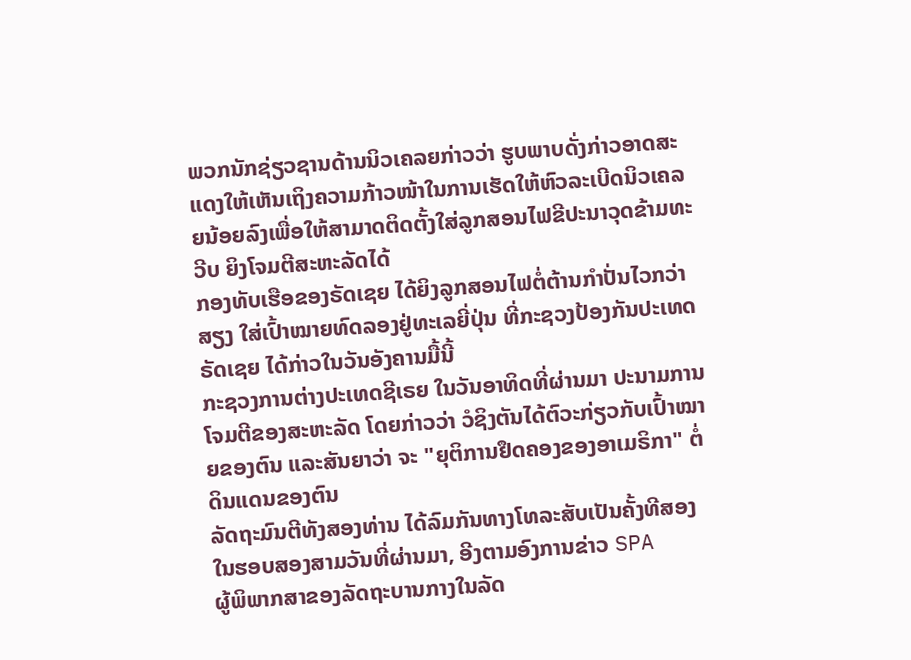ພວກນັກຊ່ຽວຊານດ້ານນິວເຄລຍກ່າວວ່າ ຮູບພາບດັ່ງກ່າວອາດສະແດງໃຫ້ເຫັນເຖິງຄວາມກ້າວໜ້າໃນການເຮັດໃຫ້ຫົວລະເບີດນິວເຄລຍນ້ອຍລົງເພື່ອໃຫ້ສາມາດຕິດຕັ້ງໃສ່ລູກສອນໄຟຂີປະນາວຸດຂ້າມທະວີບ ຍິງໂຈມຕີສະຫະລັດໄດ້
ກອງທັບເຮືອຂອງຣັດເຊຍ ໄດ້ຍິງລູກສອນໄຟຕໍ່ຕ້ານກຳປັ່ນໄວກວ່າສຽງ ໃສ່ເປົ້າໝາຍທົດລອງຢູ່ທະເລຍີ່ປຸ່ນ ທີ່ກະຊວງປ້ອງກັນປະເທດຣັດເຊຍ ໄດ້ກ່າວໃນວັນອັງຄານມື້ນີ້
ກະຊວງການຕ່າງປະເທດຊີເຣຍ ໃນວັນອາທິດທີ່ຜ່ານມາ ປະນາມການໂຈມຕີຂອງສະຫະລັດ ໂດຍກ່າວວ່າ ວໍຊິງຕັນໄດ້ຕົວະກ່ຽວກັບເປົ້າໝາຍຂອງຕົນ ແລະສັນຍາວ່າ ຈະ "ຍຸຕິການຢຶດຄອງຂອງອາເມຣິກາ" ຕໍ່ດິນແດນຂອງຕົນ
ລັດຖະມົນຕີທັງສອງທ່ານ ໄດ້ລົມກັນທາງໂທລະສັບເປັນຄັ້ງທີສອງໃນຮອບສອງສາມວັນທີ່ຜ່ານມາ, ອີງຕາມອົງການຂ່າວ SPA
ຜູ້ພິພາກສາຂອງລັດຖະບານກາງໃນລັດ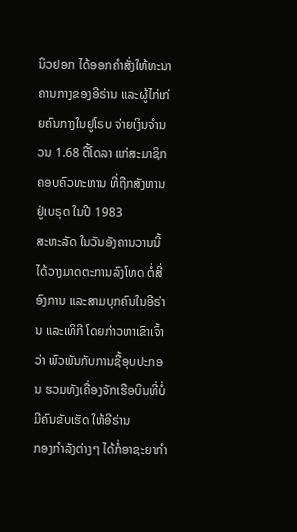ນິວຢອກ ໄດ້ອອກຄໍາສັ່ງໃຫ້ທະນາຄານກາງຂອງອີຣ່ານ ແລະຜູ້ໄກ່ເກ່ຍຄົນກາງໃນຢູໂຣບ ຈ່າຍເງິນຈໍານວນ 1.68 ຕື້ໂດລາ ແກ່ສະມາຊິກຄອບຄົວທະຫານ ທີ່ຖືກສັງຫານຢູ່ເບຣຸດ ໃນປີ 1983
ສະຫະລັດ ໃນວັນອັງຄານວານນີ້ ໄດ້ວາງມາດຕະການລົງໂທດ ຕໍ່ສີ່ອົງການ ແລະສາມບຸກຄົນໃນອີຣ່ານ ແລະເທິກີ ໂດຍກ່າວຫາເຂົາເຈົ້າວ່າ ພົວພັນກັບການຊື້ອຸບປະກອນ ຮວມທັງເຄື່ອງຈັກເຮືອບິນທີ່ບໍ່ມີຄົນຂັບເຮັດ ໃຫ້ອີຣ່ານ
ກອງກໍາລັງຕ່າງໆ ໄດ້ກໍ່ອາຊະຍາກໍາ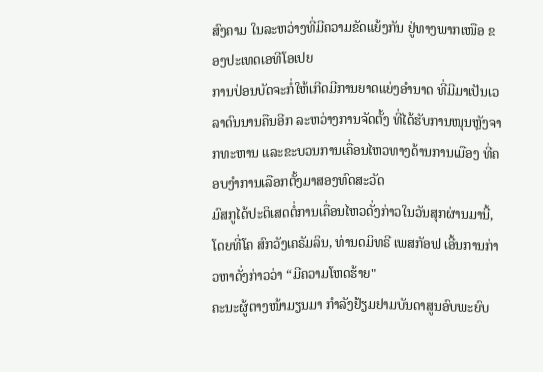ສົງຄາມ ໃນລະຫວ່າງທີ່ມີຄວາມຂັດແຍ້ງກັນ ຢູ່ທາງພາກເໜືອ ຂອງປະເທດເອທີໂອເປຍ
ການປ່ອນບັດຈະກໍ່ໃຫ້ເກີດມີການຍາດແຍ່ງອຳນາດ ທີ່ມີມາເປັນເວລາດົນນານຄືນອີກ ລະຫວ່າງການຈັດຕັ້ງ ທີ່ໄດ້ຮັບການໜຸນຫຼັງຈາກທະຫານ ແລະຂະບວນການເຄື່ອນໄຫວທາງດ້ານການເມືອງ ທີ່ຄອບງຳການເລືອກຕັ້ງມາສອງທົດສະວັດ
ມົສກູໄດ້ປະຕິເສດຕໍ່ການເຄື່ອນໄຫວດັ່ງກ່າວໃນວັນສຸກຜ່ານມານີ້, ໂດຍທີ່ໂຄ ສົກວັງເຄຣັມລິນ, ທ່ານດມິທຣີ ເພສກັອຟ ເອີ້ນການກ່າວຫາດັ່ງກ່າວວ່າ “ມີຄວາມໂຫດຮ້າຍ"
ຄະນະຜູ້ຕາງໜ້າມຽນມາ ກຳລັງຢ້ຽມຢາມບັນດາສູນອົບພະຍົບ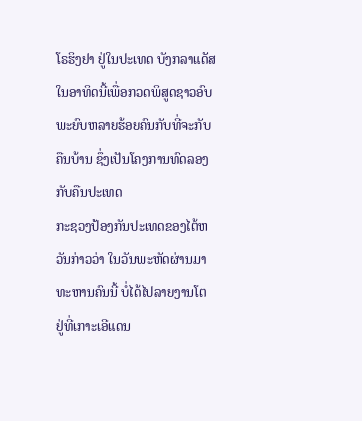ໂຣຮິງຢາ ຢູ່ໃນປະເທດ ບັງກລາແດັສ ໃນອາທິດນີ້ເພື່ອກວດພິສູດຊາວອົບພະຍົບຫລາຍຮ້ອຍຄົນກັບທີ່ຈະກັບຄືນບ້ານ ຊຶ່ງເປັນໂຄງການທົດລອງກັບຄືນປະເທດ
ກະຊວງປ້ອງກັນປະເທດຂອງໄຕ້ຫວັນກ່າວວ່າ ໃນວັນພະຫັດຜ່ານມາ ທະຫານຄົນນີ້ ບໍ່ໄດ້ໄປລາຍງານໂຕ ຢູ່ທີ່ເກາະເອີແດນ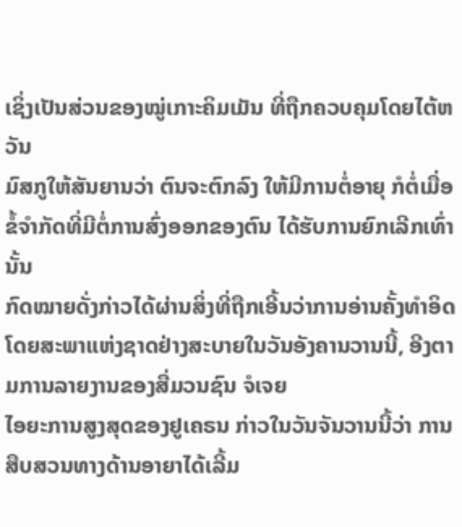ເຊິ່ງເປັນສ່ວນຂອງໝູ່ເກາະຄິມເມັນ ທີ່ຖືກຄວບຄຸມໂດຍໄຕ້ຫວັນ
ມົສກູໃຫ້ສັນຍານວ່າ ຕົນຈະຕົກລົງ ໃຫ້ມີການຕໍ່ອາຍຸ ກໍຕໍ່ເມື່ອຂໍ້ຈຳກັດທີ່ມີຕໍ່ການສົ່ງອອກຂອງຕົນ ໄດ້ຮັບການຍົກເລີກເທົ່ານັ້ນ
ກົດໝາຍດັ່ງກ່າວໄດ້ຜ່ານສິ່ງທີ່ຖືກເອີ້ນວ່າການອ່ານຄັ້ງທຳອິດໂດຍສະພາແຫ່ງຊາດຢ່າງສະບາຍໃນວັນອັງຄານວານນີ້, ອີງຕາມການລາຍງານຂອງສື່ມວນຊົນ ຈໍເຈຍ
ໄອຍະການສູງສຸດຂອງຢູເຄຣນ ກ່າວໃນວັນຈັນວານນີ້ວ່າ ການສືບສວນທາງດ້ານອາຍາໄດ້ເລີ້ມ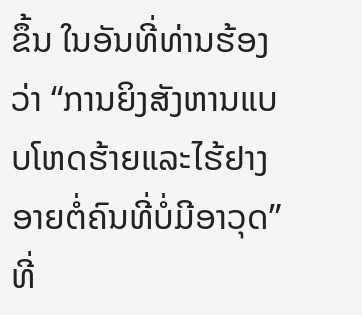ຂຶ້ນ ໃນອັນທີ່ທ່ານຮ້ອງວ່າ “ການຍິງສັງຫານແບບໂຫດຮ້າຍແລະໄຮ້ຢາງ ອາຍຕໍ່ຄົນທີ່ບໍ່ມີອາວຸດ” ທີ່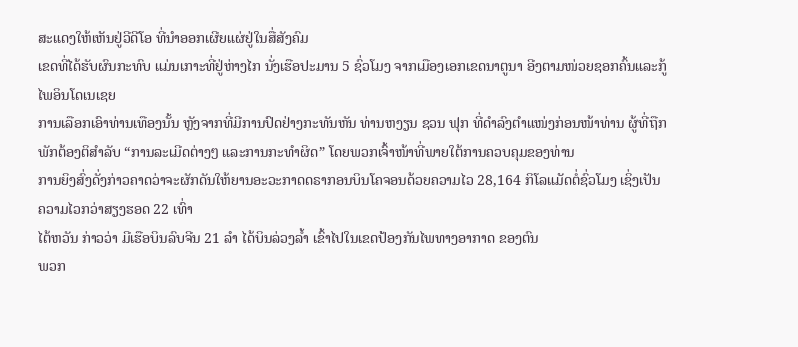ສະແດງໃຫ້ເຫັນຢູ່ວີດີໂອ ທີ່ນຳອອກເຜີຍແຜ່ຢູ່ໃນສື່ສັງຄົມ
ເຂດທີ່ໄດ້ຮັບຜົນກະທົບ ແມ່ນເກາະທີ່ຢູ່ຫ່າງໄກ ນັ່ງເຮືອປະມານ 5 ຊົ່ວໂມງ ຈາກເມືອງເອກເຂດນາຕູນາ ອີງຕາມໜ່ວຍຊອກຄົ້ນແລະກູ້ໄພອິນໂດເນເຊຍ
ການເລືອກເອົາທ່ານເທືອງນັ້ນ ຫຼັງຈາກທີ່ມີການປົດຢ່າງກະທັນຫັນ ທ່ານຫງຽນ ຊວນ ຟຸກ ທີ່ດຳລົງຕຳແໜ່ງກ່ອນໜ້າທ່ານ ຜູ້ທີ່ຖືກພັກຕ້ອງຕິສຳລັບ “ການລະເມີດຕ່າງໆ ແລະການກະທຳຜິດ” ໂດຍພວກເຈົ້າໜ້າທີ່ພາຍໃຕ້ການຄວບຄຸມຂອງທ່ານ
ການຍິງສົ່ງດັ່ງກ່າວຄາດວ່າຈະຜັກດັນໃຫ້ຍານອະວະກາດດຣາກອນບິນໂຄຈອນດ້ວຍຄວາມໄວ 28,164 ກິໂລແມັດຕໍ່ຊົ່ວໂມງ ເຊິ່ງເປັນຄວາມໄວກວ່າສຽງຮອດ 22 ເທົ່າ
ໄຕ້ຫວັນ ກ່າວວ່າ ມີເຮືອບິນລົບຈີນ 21 ລຳ ໄດ້ບິນລ່ວງລ້ຳ ເຂົ້າໄປໃນເຂດປ້ອງກັນໄພທາງອາກາດ ຂອງຕົນ
ພວກ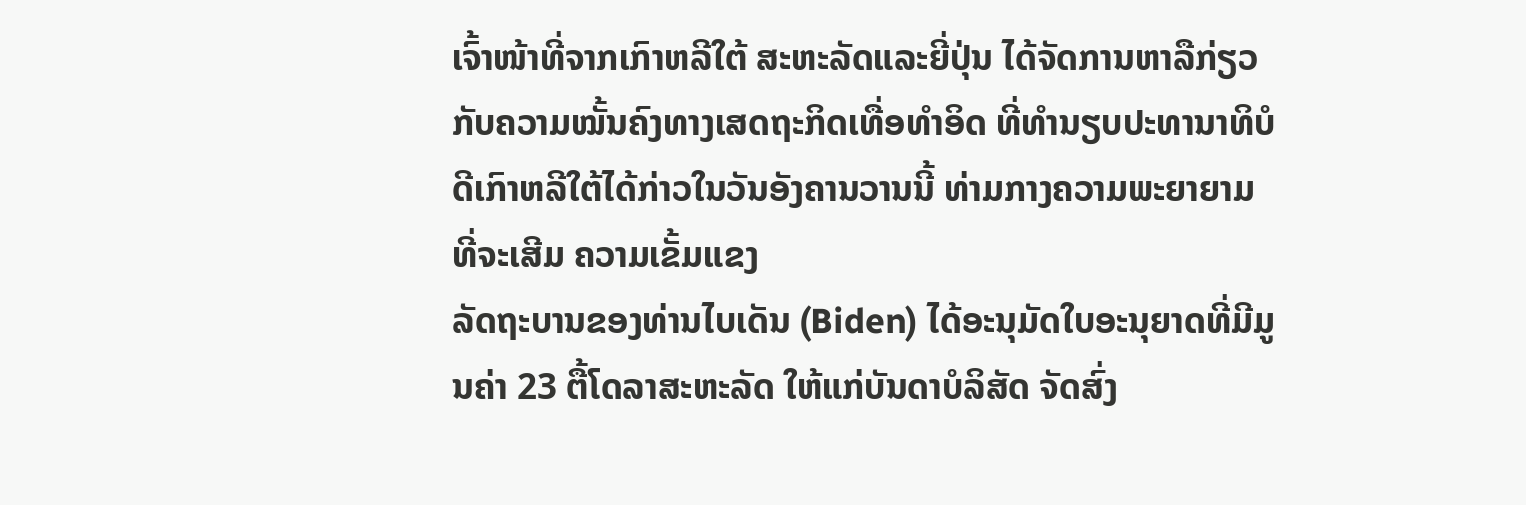ເຈົ້າໜ້າທີ່ຈາກເກົາຫລີໃຕ້ ສະຫະລັດແລະຍີ່ປຸ່ນ ໄດ້ຈັດການຫາລືກ່ຽວກັບຄວາມໝັ້ນຄົງທາງເສດຖະກິດເທື່ອທຳອິດ ທີ່ທຳນຽບປະທານາທິບໍດີເກົາຫລີໃຕ້ໄດ້ກ່າວໃນວັນອັງຄານວານນີ້ ທ່າມກາງຄວາມພະຍາຍາມທີ່ຈະເສີມ ຄວາມເຂັ້ມແຂງ
ລັດຖະບານຂອງທ່ານໄບເດັນ (Biden) ໄດ້ອະນຸມັດໃບອະນຸຍາດທີ່ມີມູນຄ່າ 23 ຕື້ໂດລາສະຫະລັດ ໃຫ້ແກ່ບັນດາບໍລິສັດ ຈັດສົ່ງ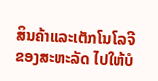ສິນຄ້າແລະເຕັກໂນໂລຈີຂອງສະຫະລັດ ໄປໃຫ້ບໍ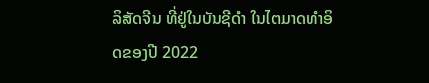ລິສັດຈີນ ທີ່ຢູ່ໃນບັນຊີດຳ ໃນໄຕມາດທຳອິດຂອງປີ 2022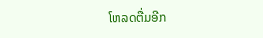ໂຫລດຕື່ມອີກ